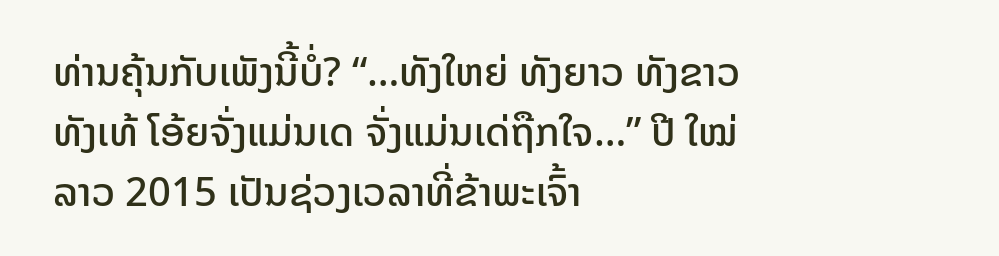ທ່ານຄຸ້ນກັບເພັງນີ້ບໍ່? “…ທັງໃຫຍ່ ທັງຍາວ ທັງຂາວ ທັງເທ້ ໂອ້ຍຈັ່ງແມ່ນເດ ຈັ່ງແມ່ນເດ່ຖືກໃຈ…” ປີ ໃໝ່ ລາວ 2015 ເປັນຊ່ວງເວລາທີ່ຂ້າພະເຈົ້າ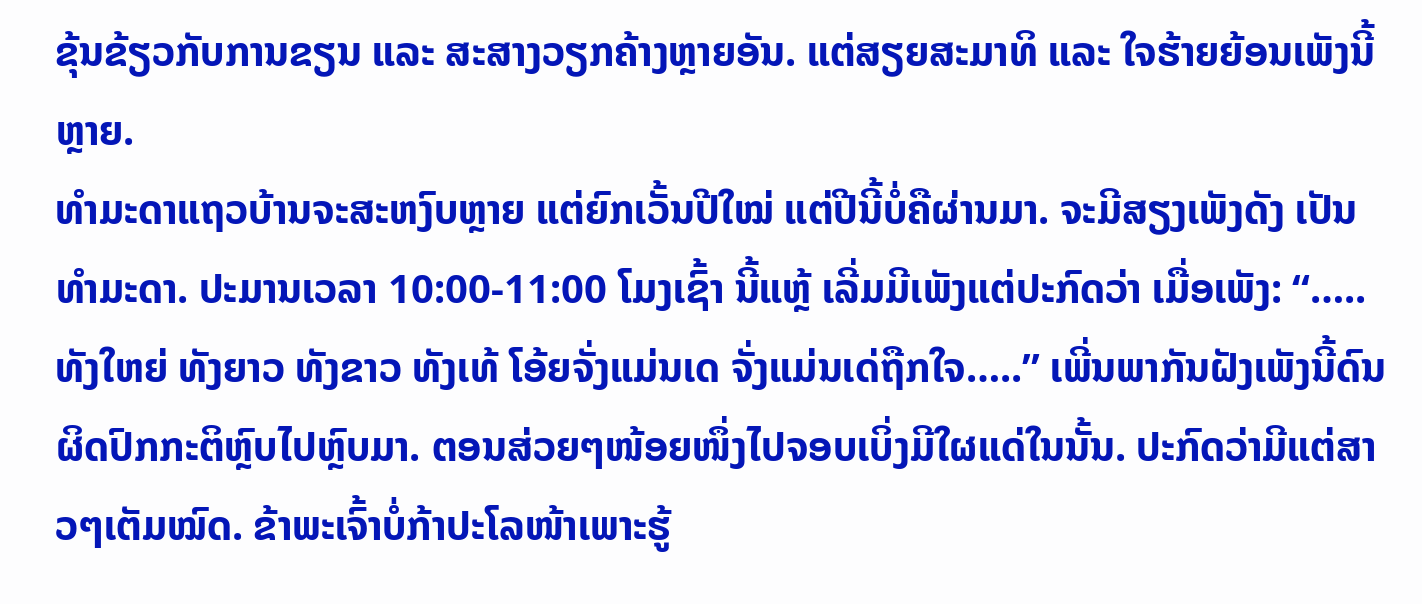ຂຸ້ນຂ້ຽວກັບການຂຽນ ແລະ ສະສາງວຽກຄ້າງຫຼາຍອັນ. ແຕ່ສຽຍສະມາທິ ແລະ ໃຈຮ້າຍຍ້ອນເພັງນີ້ຫຼາຍ.
ທຳມະດາແຖວບ້ານຈະສະຫງົບຫຼາຍ ແຕ່ຍົກເວັ້ນປີໃໝ່ ແຕ່ປີນີ້ບໍ່ຄືຜ່ານມາ. ຈະມີສຽງເພັງດັງ ເປັນທຳມະດາ. ປະມານເວລາ 10:00-11:00 ໂມງເຊົ້າ ນີ້ແຫຼ້ ເລີ່ມມີເພັງແຕ່ປະກົດວ່າ ເມື່ອເພັງ: “…..ທັງໃຫຍ່ ທັງຍາວ ທັງຂາວ ທັງເທ້ ໂອ້ຍຈັ່ງແມ່ນເດ ຈັ່ງແມ່ນເດ່ຖືກໃຈ…..” ເພີ່ນພາກັນຝັງເພັງນີ້ດົນຜິດປົກກະຕິຫຼົບໄປຫຼົບມາ. ຕອນສ່ວຍໆໜ້ອຍໜຶ່ງໄປຈອບເບິ່ງມີໃຜແດ່ໃນນັ້ນ. ປະກົດວ່າມີແຕ່ສາວໆເຕັມໝົດ. ຂ້າພະເຈົ້າບໍ່ກ້າປະໂລໜ້າເພາະຮູ້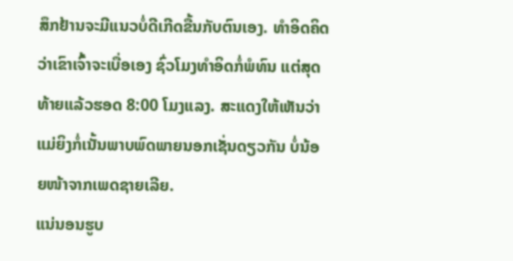ສຶກຢ້ານຈະມີແນວບໍ່ດີເກີດຂື້ນກັບຕົນເອງ. ທຳອິດຄິດວ່າເຂົາເຈົ້າຈະເບື່ອເອງ ຊົ່ວໂມງທຳອິດກໍ່ພໍທົນ ແຕ່ສຸດທ້າຍແລ້ວຮອດ 8:00 ໂມງແລງ. ສະແດງໃຫ້ເຫັນວ່າແມ່ຍິງກໍ່ເນັ້ນພາບພົດພາຍນອກເຊັ່ນດຽວກັນ ບໍ່ນ້ອຍໜ້າຈາກເພດຊາຍເລີຍ.
ແນ່ນອນຮູບ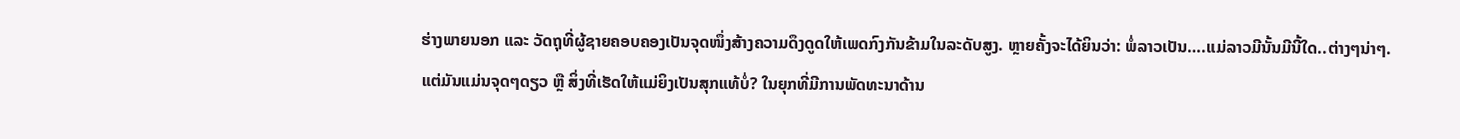ຮ່າງພາຍນອກ ແລະ ວັດຖຸທີ່ຜູ້ຊາຍຄອບຄອງເປັນຈຸດໜຶ່ງສ້າງຄວາມດຶງດູດໃຫ້ເພດກົງກັນຂ້າມໃນລະດັບສູງ. ຫຼາຍຄັ້ງຈະໄດ້ຍິນວ່າ: ພໍ່ລາວເປັນ….ແມ່ລາວມີນັ້ນມີນີ້ໃດ..ຕ່າງໆນ່າໆ. ແຕ່ມັນແມ່ນຈຸດໆດຽວ ຫຼື ສິ່ງທີ່ເຮັດໃຫ້ແມ່ຍິງເປັນສຸກແທ້ບໍ່? ໃນຍຸກທີ່ມີການພັດທະນາດ້ານ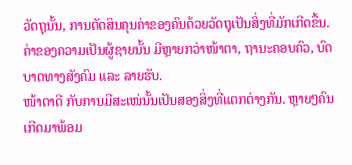ວັດຖຸນັ້ນ, ການຕັດສິນຄຸນຄ່າຂອງຄົນດ້ວຍວັດຖຸເປັນສິ່ງທີ່ມັກເກີດຂື້ນ. ຄ່າຂອງຄວາມເປັນຜູ້ຊາຍນັ້ນ ມີຫຼາຍກວ່າໜ້າຕາ, ຖານະຄອບຄົວ, ບົດບາດທາງສັງຄົມ ແລະ ລາຍຮັບ.
ໜ້າຕາດີ ກັບການມີສະເໜ່ນັ້ນເປັນສອງສິ່ງທີ່ແຕກຕ່າງກັນ. ຫຼາຍໆຄົນເກີດມາພ້ອມ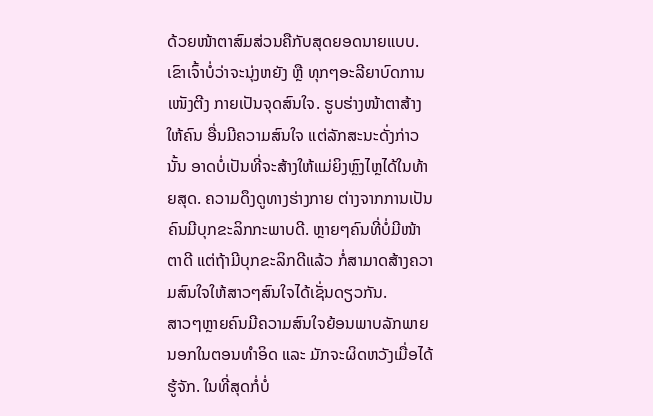ດ້ວຍໜ້າຕາສົມສ່ວນຄືກັບສຸດຍອດນາຍແບບ. ເຂົາເຈົ້າບໍ່ວ່າຈະນຸ່ງຫຍັງ ຫຼື ທຸກໆອະລີຍາບົດການເໜັງຕີງ ກາຍເປັນຈຸດສົນໃຈ. ຮູບຮ່າງໜ້າຕາສ້າງໃຫ້ຄົນ ອື່ນມີຄວາມສົນໃຈ ແຕ່ລັກສະນະດັ່ງກ່າວນັ້ນ ອາດບໍ່ເປັນທີ່ຈະສ້າງໃຫ້ແມ່ຍິງຫຼົງໄຫຼໄດ້ໃນທ້າຍສຸດ. ຄວາມດຶງດູທາງຮ່າງກາຍ ຕ່າງຈາກການເປັນຄົນມີບຸກຂະລິກກະພາບດີ. ຫຼາຍໆຄົນທີ່ບໍ່ມີໜ້າຕາດີ ແຕ່ຖ້າມີບຸກຂະລິກດີແລ້ວ ກໍ່ສາມາດສ້າງຄວາມສົນໃຈໃຫ້ສາວໆສົນໃຈໄດ້ເຊັ່ນດຽວກັນ.
ສາວໆຫຼາຍຄົນມີຄວາມສົນໃຈຍ້ອນພາບລັກພາຍນອກໃນຕອນທຳອິດ ແລະ ມັກຈະຜິດຫວັງເມື່ອໄດ້ຮູ້ຈັກ. ໃນທີ່ສຸດກໍ່ບໍ່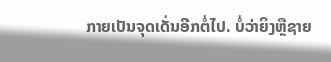ກາຍເປັນຈຸດເດັ່ນອີກຕໍ່ໄປ. ບໍ່ວ່າຍິງຫຼືຊາຍ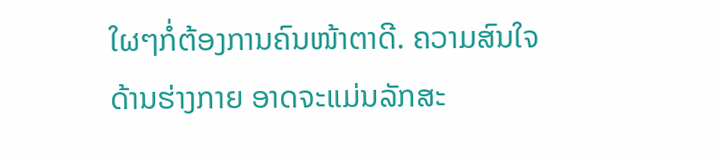ໃຜໆກໍ່ຕ້ອງການຄົນໜ້າຕາດີ. ຄວາມສົນໃຈດ້ານຮ່າງກາຍ ອາດຈະແມ່ນລັກສະ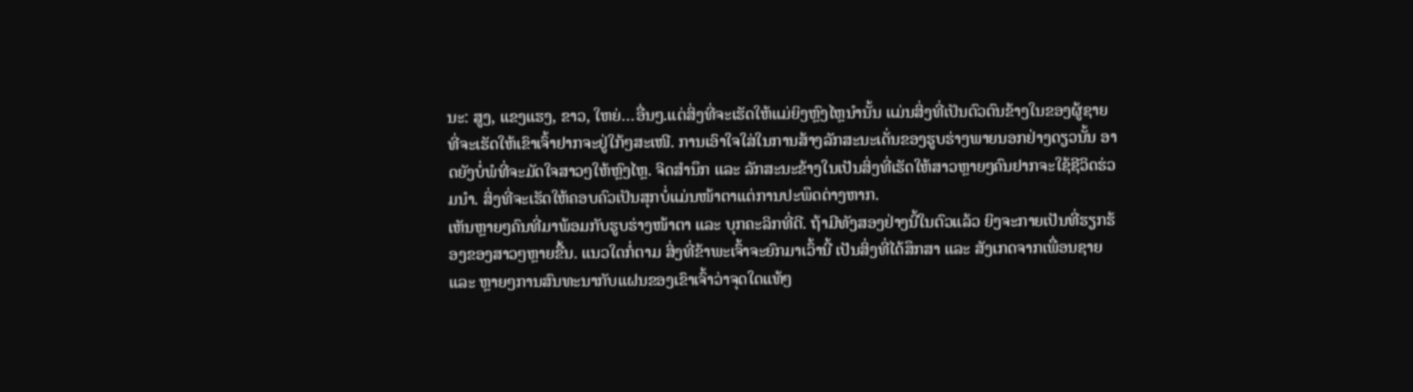ນະ: ສູງ, ແຂງແຮງ, ຂາວ, ໃຫຍ່…ອື່ນໆ.ແຕ່ສິ່ງທີ່ຈະເຮັດໃຫ້ແມ່ຍິງຫຼົງໄຫຼນຳນັ້ນ ແມ່ນສິ່ງທີ່ເປັນຕົວຕົນຂ້າງໃນຂອງຜູ້ຊາຍທີ່ຈະເຮັດໃຫ້ເຂົາເຈົ້າຢາກຈະຢູ່ໃກ້ໆສະເໜີ. ການເອົາໃຈໃສ່ໃນການສ້າງລັກສະນະເດັ່ນຂອງຮູບຮ່າງພາຍນອກຢ່າງດຽວນັ້ນ ອາດຍັງບໍ່ພໍທີ່ຈະມັດໃຈສາວໆໃຫ້ຫຼົງໄຫຼ. ຈິດສຳນຶກ ແລະ ລັກສະນະຂ້າງໃນເປັນສິ່ງທີ່ເຮັດໃຫ້ສາວຫຼາຍໆຄົນຢາກຈະໃຊ້ຊີວິດຮ່ວມນຳ. ສິ່ງທີ່ຈະເຮັດໃຫ້ຄອບຄົວເປັນສຸກບໍ່ແມ່ນໜ້າຕາແຕ່ການປະພຶດຕ່າງຫາກ.
ເຫັນຫຼາຍໆຄົນທີ່ມາພ້ອມກັບຮູບຮ່າງໜ້າຕາ ແລະ ບຸກຄະລິກທີ່ດີ. ຖ້າມີທັງສອງຢ່າງນີ້ໃນຕົວແລ້ວ ຍິງຈະກາຍເປັນທີ່ຮຽກຮ້ອງຂອງສາວໆຫຼາຍຂື້ນ. ແນວໃດກໍ່ຕາມ ສິ່ງທີ່ຂ້າພະເຈົ້າຈະຍົກມາເວົ້ານີ້ ເປັນສິ່ງທີ່ໄດ້ສຶກສາ ແລະ ສັງເກດຈາກເພື່ອນຊາຍ ແລະ ຫຼາຍໆການສົນທະນາກັບແຝນຂອງເຂົາເຈົ້າວ່າຈຸດໃດແທ້ໆ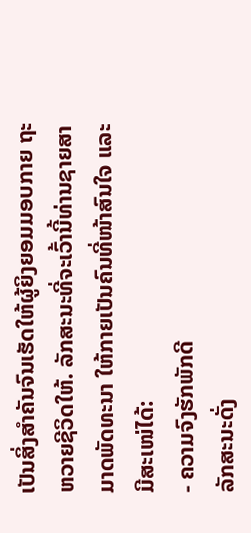ເປັນສິ່ງສຳຄັນຈົນເຮັດໃຫ້ຜູ້ຍິງຍອມມອບກາຍ ຖະຫວາຍຊີວິດໃຫ້. ລັກສະນະທີ່ຈະເວົ້ານີ້ທ່ານຊາຍສາມາດພັດທະນາ ໃຫ້ກາຍເປັນຄົນທີ່ໜ້າສົນໃຈ ແລະ ມີສະເໜ່ໄດ້:
- ຄວາມຈົງຮັກພັກດີ
ລັກສະນະດັ່ງ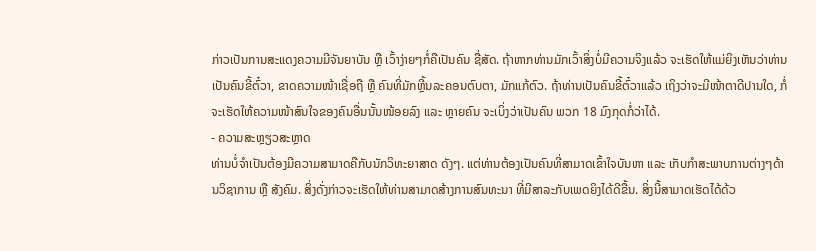ກ່າວເປັນການສະແດງຄວາມມີຈັນຍາບັນ ຫຼື ເວົ້າງ່າຍໆກໍ່ຄືເປັນຄົນ ຊື່ສັດ. ຖ້າຫາກທ່ານມັກເວົ້າສິ່ງບໍ່ມີຄວາມຈິງແລ້ວ ຈະເຮັດໃຫ້ແມ່ຍິງເຫັນວ່າທ່ານເປັນຄົນຂີ້ຕົ໋ວາ, ຂາດຄວາມໜ້າເຊື່ອຖື ຫຼື ຄົນທີ່ມັກຫຼີ້ນລະຄອນຕົບຕາ, ມັກແກ້ຕົວ. ຖ້າທ່ານເປັນຄົນຂີ້ຕົ໋ວາແລ້ວ ເຖິງວ່າຈະມີໜ້າຕາດີປານໃດ, ກໍ່ຈະເຮັດໃຫ້ຄວາມໜ້າສົນໃຈຂອງຄົນອື່ນນັ້ນໜ້ອຍລົງ ແລະ ຫຼາຍຄົນ ຈະເບິ່ງວ່າເປັນຄົນ ພວກ 18 ມົງກຸດກໍ່ວ່າໄດ້.
- ຄວາມສະຫຼຽວສະຫຼາດ
ທ່ານບໍ່ຈຳເປັນຕ້ອງມີຄວາມສາມາດຄືກັບນັກວິທະຍາສາດ ດັງໆ. ແຕ່ທ່ານຕ້ອງເປັນຄົນທີ່ສາມາດເຂົ້າໃຈບັນຫາ ແລະ ເກັບກຳສະພາບການຕ່າງໆດ້ານວິຊາການ ຫຼື ສັງຄົມ. ສິ່ງດັ່ງກ່າວຈະເຮັດໃຫ້ທ່ານສາມາດສ້າງການສົນທະນາ ທີ່ມີສາລະກັບເພດຍິງໄດ້ດີຂື້ນ. ສິ່ງນີ້ສາມາດເຮັດໄດ້ດ້ວ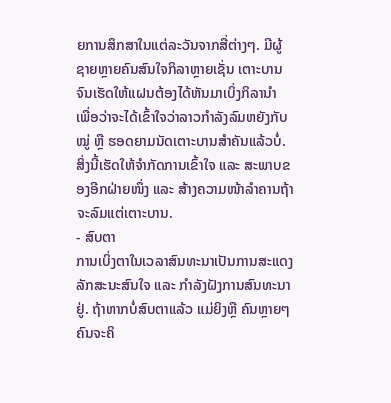ຍການສຶກສາໃນແຕ່ລະວັນຈາກສື່ຕ່າງໆ. ມີຜູ້ຊາຍຫຼາຍຄົນສົນໃຈກິລາຫຼາຍເຊັ່ນ ເຕາະບານ ຈົນເຮັດໃຫ້ແຝນຕ້ອງໄດ້ຫັນມາເບິ່ງກິລານຳ ເພື່ອວ່າຈະໄດ້ເຂົ້າໃຈວ່າລາວກຳລັງລົມຫຍັງກັບໝູ່ ຫຼື ຮອດຍາມນັດເຕາະບານສຳຄັນແລ້ວບໍ່. ສິ່ງນີ້ເຮັດໃຫ້ຈຳກັດການເຂົ້າໃຈ ແລະ ສະພາບຂອງອີກຝ່າຍໜຶ່ງ ແລະ ສ້າງຄວາມໜ້າລຳຄານຖ້າຈະລົມແຕ່ເຕາະບານ.
- ສົບຕາ
ການເບິ່ງຕາໃນເວລາສົນທະນາເປັນການສະແດງ ລັກສະນະສົນໃຈ ແລະ ກຳລັງຝັງການສົນທະນາຢູ່. ຖ້າຫາກບໍ່ສົບຕາແລ້ວ ແມ່ຍິງຫຼື ຄົນຫຼາຍໆຄົນຈະຄິ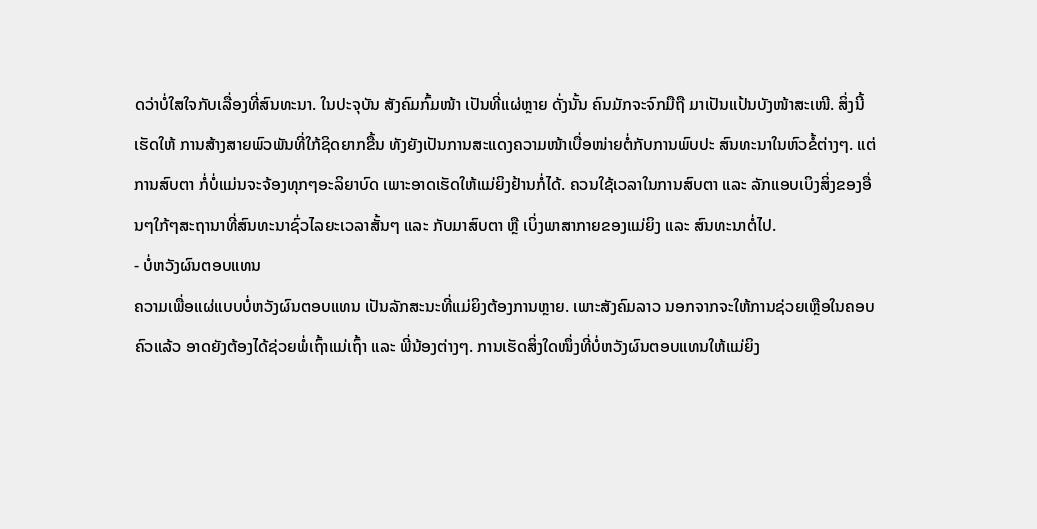ດວ່າບໍ່ໃສໃຈກັບເລື່ອງທີ່ສົນທະນາ. ໃນປະຈຸບັນ ສັງຄົມກົ້ມໜ້າ ເປັນທີ່ແຜ່ຫຼາຍ ດັ່ງນັ້ນ ຄົນມັກຈະຈົກມືຖື ມາເປັນແປ້ນບັງໜ້າສະເໜີ. ສິ່ງນີ້ ເຮັດໃຫ້ ການສ້າງສາຍພົວພັນທີ່ໃກ້ຊິດຍາກຂື້ນ ທັງຍັງເປັນການສະແດງຄວາມໜ້າເບື່ອໜ່າຍຕໍ່ກັບການພົບປະ ສົນທະນາໃນຫົວຂໍ້ຕ່າງໆ. ແຕ່ການສົບຕາ ກໍ່ບໍ່ແມ່ນຈະຈ້ອງທຸກໆອະລິຍາບົດ ເພາະອາດເຮັດໃຫ້ແມ່ຍິງຢ້ານກໍ່ໄດ້. ຄວນໃຊ້ເວລາໃນການສົບຕາ ແລະ ລັກແອບເບິງສິ່ງຂອງອື່ນໆໃກ້ໆສະຖານາທີ່ສົນທະນາຊົ່ວໄລຍະເວລາສັ້ນໆ ແລະ ກັບມາສົບຕາ ຫຼື ເບິ່ງພາສາກາຍຂອງແມ່ຍິງ ແລະ ສົນທະນາຕໍ່ໄປ.
- ບໍ່ຫວັງຜົນຕອບແທນ
ຄວາມເພື່ອແຜ່ແບບບໍ່ຫວັງຜົນຕອບແທນ ເປັນລັກສະນະທີ່ແມ່ຍິງຕ້ອງການຫຼາຍ. ເພາະສັງຄົມລາວ ນອກຈາກຈະໃຫ້ການຊ່ວຍເຫຼືອໃນຄອບຄົວແລ້ວ ອາດຍັງຕ້ອງໄດ້ຊ່ວຍພໍ່ເຖົ້າແມ່ເຖົ້າ ແລະ ພີ່ນ້ອງຕ່າງໆ. ການເຮັດສິ່ງໃດໜຶ່ງທີ່ບໍ່ຫວັງຜົນຕອບແທນໃຫ້ແມ່ຍິງ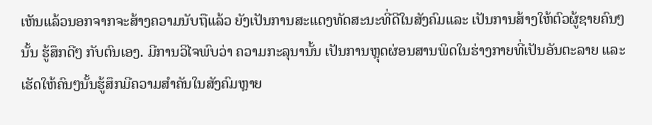ເຫັນແລ້ວນອກຈາກຈະສ້າງຄວາມນັບຖືແລ້ວ ຍັງເປັນການສະແດງທັດສະນະທີ່ດີໃນສັງຄົມແລະ ເປັນການສ້າງໃຫ້ຕົວຜູ້ຊາຍຄົນໆນັ້ນ ຮູ້ສຶກດີໆ ກັບຕົນເອງ. ມີການວິໄຈພົບວ່າ ຄວາມກະລຸນານັ້ນ ເປັນການຫຼຸດຜ່ອນສານພິດໃນຮ່າງກາຍທີ່ເປັນອັນຕະລາຍ ແລະ ເຮັດໃຫ້ຄົນໆນັ້ນຮູ້ສຶກມີຄວາມສຳຄັນໃນສັງຄົມຫຼາຍ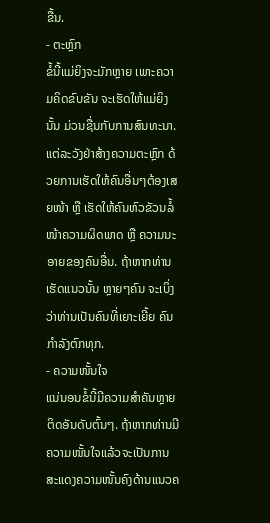ຂື້ນ.
- ຕະຫຼົກ
ຂໍ້ນີ້ແມ່ຍິງຈະມັກຫຼາຍ ເພາະຄວາມຄິດຂົບຂັນ ຈະເຮັດໃຫ້ແມ່ຍິງນັ້ນ ມ່ວນຊື່ນກັບການສົນທະນາ. ແຕ່ລະວັງຢ່າສ້າງຄວາມຕະຫຼົກ ດ້ວຍການເຮັດໃຫ້ຄົນອື່ນໆຕ້ອງເສຍໜ້າ ຫຼື ເຮັດໃຫ້ຄົນຫົວຂັວນລໍ້ໜ້າຄວາມຜິດພາດ ຫຼື ຄວາມນະອາຍຂອງຄົນອື່ນ. ຖ້າຫາກທ່ານເຮັດແນວນັ້ນ ຫຼາຍໆຄົນ ຈະເບິ່ງວ່າທ່ານເປັນຄົນທີ່ເຍາະເຍີ້ຍ ຄົນກຳລັງຕົກທຸກ.
- ຄວາມໜັ້ນໃຈ
ແນ່ນອນຂໍ້ນີ້ມີຄວາມສຳຄັນຫຼາຍຕິດອັນດັບຕົ້ນໆ. ຖ້າຫາກທ່ານມີຄວາມໜັ້ນໃຈແລ້ວຈະເປັນການສະແດງຄວາມໜັ້ນຄົງດ້ານແນວຄ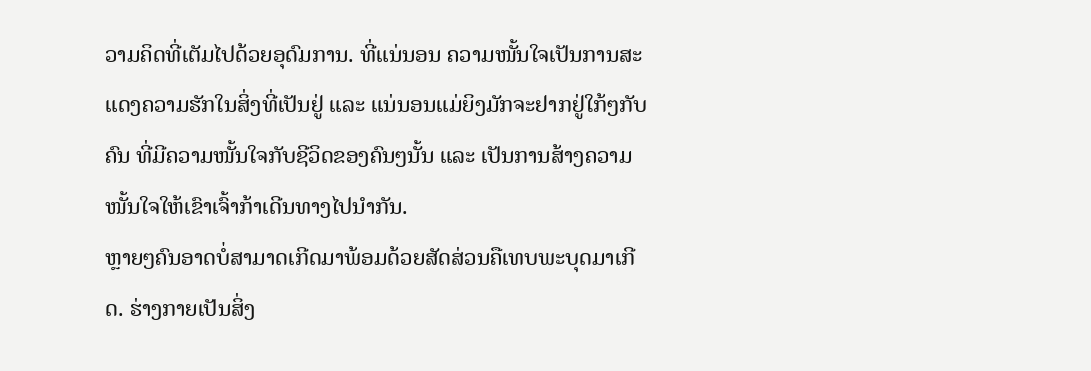ວາມຄິດທີ່ເຕັມໄປດ້ວຍອຸດົມການ. ທີ່ແນ່ນອນ ຄວາມໜັ້ນໃຈເປັນການສະແດງຄວາມຮັກໃນສິ່ງທີ່ເປັນຢູ່ ແລະ ແນ່ນອນແມ່ຍິງມັກຈະຢາກຢູ່ໃກ້ໆກັບຄົນ ທີ່ມີຄວາມໜັ້ນໃຈກັບຊີວິດຂອງຄົນໆນັ້ນ ແລະ ເປັນການສ້າງຄວາມໜັ້ນໃຈໃຫ້ເຂົາເຈົ້າກ້າເດີນທາງໄປນຳກັນ.
ຫຼາຍໆຄົນອາດບໍ່ສາມາດເກີດມາພ້ອມດ້ວຍສັດສ່ວນຄືເທບພະບຸດມາເກີດ. ຮ່າງກາຍເປັນສິ່ງ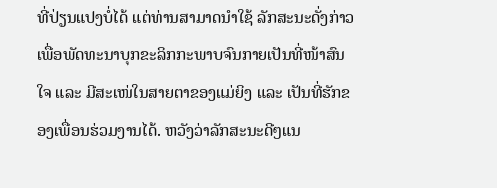ທີ່ປ່ຽນແປງບໍ່ໄດ້ ແຕ່ທ່ານສາມາດນຳໃຊ້ ລັກສະນະດັ່ງກ່າວເພື່ອພັດທະນາບຸກຂະລິກກະພາບຈົນກາຍເປັນທີ່ໜ້າສົນໃຈ ແລະ ມີສະເໜ່ໃນສາຍຕາຂອງແມ່ຍິງ ແລະ ເປັນທີ່ຮັກຂອງເພື່ອນຮ່ວມງານໄດ້. ຫວັງວ່າລັກສະນະດີໆແນ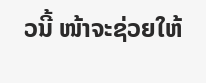ວນີ້ ໜ້າຈະຊ່ວຍໃຫ້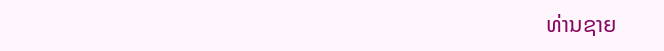ທ່ານຊາຍ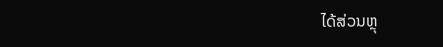ໄດ້ສ່ວນຫຼຸ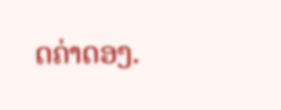ດຄ່າດອງ.